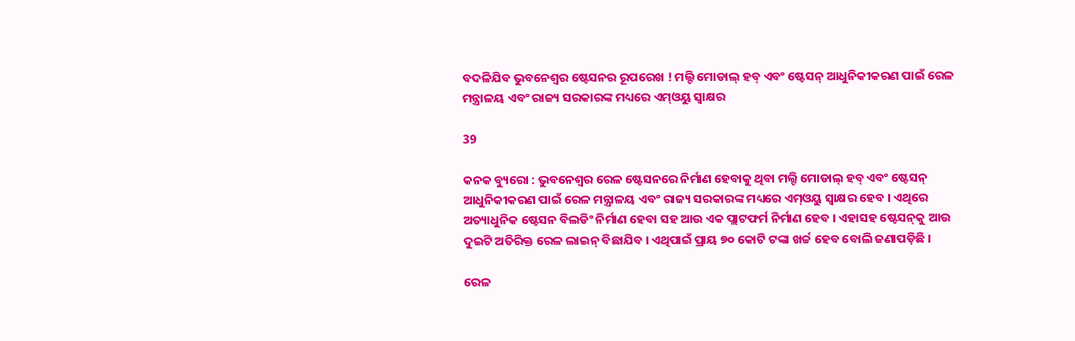ବଦଳିଯିବ ଭୁବନେଶ୍ୱର ଷ୍ଟେସନର ରୂପରେଖ ! ମଲ୍ଟି ମୋଡାଲ୍ ହବ୍ ଏବଂ ଷ୍ଟେସନ୍ ଆଧୁନିକୀକରଣ ପାଇଁ ରେଳ ମନ୍ତ୍ରାଳୟ ଏବଂ ରାଜ୍ୟ ସରକାରଙ୍କ ମଧ୍ୟରେ ଏମ୍ଓୟୁ ସ୍ୱାକ୍ଷର

39

କନକ ବ୍ୟୁରୋ : ଭୁବନେଶ୍ୱର ରେଳ ଷ୍ଟେସନରେ ନିର୍ମାଣ ହେବାକୁ ଥିବା ମଲ୍ଟି ମୋଡାଲ୍‌ ହବ୍‌ ଏବଂ ଷ୍ଟେସନ୍‌ ଆଧୁନିକୀକରଣ ପାଇଁ ରେଳ ମନ୍ତ୍ରାଳୟ ଏବଂ ରାଜ୍ୟ ସରକାରଙ୍କ ମଧ୍ୟରେ ଏମ୍‌ଓୟୁ ସ୍ୱାକ୍ଷର ହେବ । ଏଥିରେ ଅତ୍ୟାଧୁନିକ ଷ୍ଟେସନ ବିଲଡିଂ ନିର୍ମାଣ ହେବା ସହ ଆଉ ଏକ ପ୍ଲାଟଫର୍ମ ନିର୍ମାଣ ହେବ । ଏହାସହ ଷ୍ଟେସନ୍‌କୁ ଆଉ ଦୁଇଟି ଅତିରିକ୍ତ ରେଳ ଲାଇନ୍‌ ବିଛାଯିବ । ଏଥିପାଇଁ ପ୍ରାୟ ୭୦ କୋଟି ଟଙ୍କା ଖର୍ଚ୍ଚ ହେବ ବୋଲି ଜଣାପଡ଼ିଛି ।

ରେଳ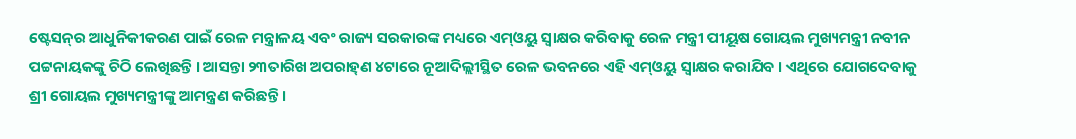ଷ୍ଟେସନ୍‌ର ଆଧୁନିକୀକରଣ ପାଇଁ ରେଳ ମନ୍ତ୍ରାଳୟ ଏବଂ ରାଜ୍ୟ ସରକାରଙ୍କ ମଧ୍ୟରେ ଏମ୍‌ଓୟୁ ସ୍ୱାକ୍ଷର କରିବାକୁ ରେଳ ମନ୍ତ୍ରୀ ପୀୟୂଷ ଗୋୟଲ ମୁଖ୍ୟମନ୍ତ୍ରୀ ନବୀନ ପଟ୍ଟନାୟକଙ୍କୁ ଚିଠି ଲେଖିଛନ୍ତି । ଆସନ୍ତା ୨୩ତାରିଖ ଅପରାହ୍‌ଣ ୪ଟାରେ ନୂଆଦିଲ୍ଲୀସ୍ଥିତ ରେଳ ଭବନରେ ଏହି ଏମ୍‌ଓୟୁ ସ୍ୱାକ୍ଷର କରାଯିବ । ଏଥିରେ ଯୋଗଦେବାକୁ ଶ୍ରୀ ଗୋୟଲ ମୁଖ୍ୟମନ୍ତ୍ରୀଙ୍କୁ ଆମନ୍ତ୍ରଣ କରିଛନ୍ତି ।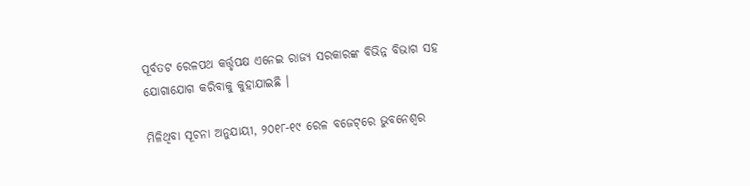ପୂର୍ବତଟ ରେଳପଥ କର୍ତ୍ତୃପକ୍ଷ ଏନେଇ ରାଜ୍ୟ ସରକାରଙ୍କ ବିଭିନ୍ନ ବିଭାଗ ସହ ଯୋଗାଯୋଗ କରିବାକୁ କୁହାଯାଇଛି ।

ମିଳିଥିବା ସୂଚନା ଅନୁଯାୟୀ, ୨୦୧୮-୧୯ ରେଳ ବଜେଟ୍‌ରେ ଭୁବନେଶ୍ୱର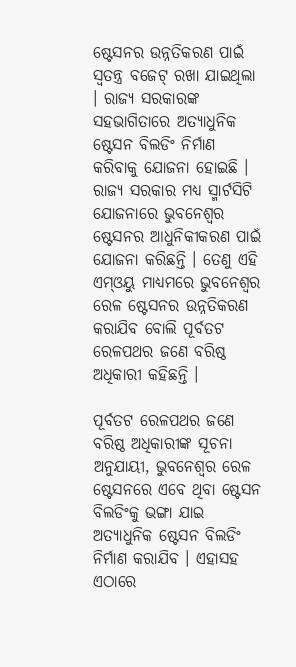ଷ୍ଟେସନର ଉନ୍ନତିକରଣ ପାଇଁ ସ୍ୱତନ୍ତ୍ର ବଜେଟ୍‌ ରଖା ଯାଇଥିଲା । ରାଜ୍ୟ ସରକାରଙ୍କ ସହଭାଗିତାରେ ଅତ୍ୟାଧୁନିକ ଷ୍ଟେସନ ବିଲଡିଂ ନିର୍ମାଣ କରିବାକୁ ଯୋଜନା ହୋଇଛି । ରାଜ୍ୟ ସରକାର ମଧ୍ୟ ସ୍ମାର୍ଟସିଟି ଯୋଜନାରେ ଭୁବନେଶ୍ୱର ଷ୍ଟେସନର ଆଧୁନିକୀକରଣ ପାଇଁ ଯୋଜନା କରିଛନ୍ତି । ତେଣୁ ଏହି ଏମ୍‌ଓୟୁ ମାଧ୍ୟମରେ ଭୁବନେଶ୍ୱର ରେଳ ଷ୍ଟେସନର ଉନ୍ନତିକରଣ କରାଯିବ ବୋଲି ପୂର୍ବତଟ ରେଳପଥର ଜଣେ ବରିଷ୍ଠ ଅଧିକାରୀ କହିଛନ୍ତି ।

ପୂର୍ବତଟ ରେଳପଥର ଜଣେ ବରିଷ୍ଠ ଅଧିକାରୀଙ୍କ ସୂଚନା ଅନୁଯାୟୀ, ଭୁବନେଶ୍ୱର ରେଳ ଷ୍ଟେସନରେ ଏବେ ଥିବା ଷ୍ଟେସନ ବିଲଡିଂକୁ ଭଙ୍ଗା ଯାଇ ଅତ୍ୟାଧୁନିକ ଷ୍ଟେସନ ବିଲଡିଂ ନିର୍ମାଣ କରାଯିବ । ଏହାସହ ଏଠାରେ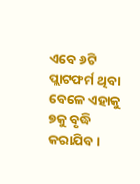ଏବେ ୬ଟି ପ୍ଲାଟଫର୍ମ ଥିବା ବେଳେ ଏହାକୁ ୭କୁ ବୃଦ୍ଧି କରାଯିବ ।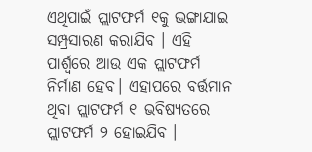ଏଥିପାଇଁ ପ୍ଲାଟଫର୍ମ ୧କୁ ଭଙ୍ଗାଯାଇ ସମ୍ପ୍ରସାରଣ କରାଯିବ । ଏହି ପାର୍ଶ୍ୱରେ ଆଉ ଏକ ପ୍ଲାଟଫର୍ମ ନିର୍ମାଣ ହେବ। ଏହାପରେ ବର୍ତ୍ତମାନ ଥିବା ପ୍ଲାଟଫର୍ମ ୧ ଭବିଷ୍ୟତରେ ପ୍ଲାଟଫର୍ମ ୨ ହୋଇଯିବ ।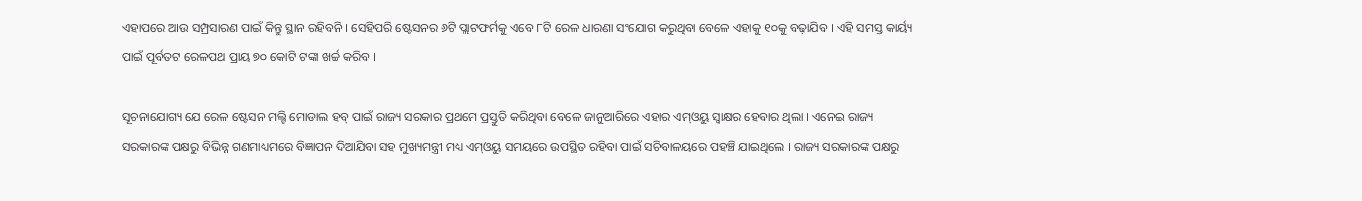ଏହାପରେ ଆଉ ସମ୍ପ୍ରସାରଣ ପାଇଁ କିନ୍ତୁ ସ୍ଥାନ ରହିବନି । ସେହିପରି ଷ୍ଟେସନର ୬ଟି ପ୍ଲାଟଫର୍ମକୁ ଏବେ ୮ଟି ରେଳ ଧାରଣା ସଂଯୋଗ କରୁଥିବା ବେଳେ ଏହାକୁ ୧୦କୁ ବଢ଼ାଯିବ । ଏହି ସମସ୍ତ କାର୍ୟ୍ୟ ପାଇଁ ପୂର୍ବତଟ ରେଳପଥ ପ୍ରାୟ ୭୦ କୋଟି ଟଙ୍କା ଖର୍ଚ୍ଚ କରିବ ।

ସୂଚନାଯୋଗ୍ୟ ଯେ ରେଳ ଷ୍ଟେସନ ମଲ୍ଟି ମୋଡାଲ ହବ୍‌ ପାଇଁ ରାଜ୍ୟ ସରକାର ପ୍ରଥମେ ପ୍ରସ୍ତୁତି କରିଥିବା ବେଳେ ଜାନୁଆରିରେ ଏହାର ଏମ୍‌ଓୟୁ ସ୍ୱାକ୍ଷର ହେବାର ଥିଲା । ଏନେଇ ରାଜ୍ୟ ସରକାରଙ୍କ ପକ୍ଷରୁ ବିଭିନ୍ନ ଗଣମାଧ୍ୟମରେ ବିଜ୍ଞାପନ ଦିଆଯିବା ସହ ମୁଖ୍ୟମନ୍ତ୍ରୀ ମଧ୍ୟ ଏମ୍‌ଓୟୁ ସମୟରେ ଉପସ୍ଥିତ ରହିବା ପାଇଁ ସଚିବାଳୟରେ ପହଞ୍ଚି ଯାଇଥିଲେ । ରାଜ୍ୟ ସରକାରଙ୍କ ପକ୍ଷରୁ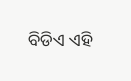ବିଡିଏ ଏହି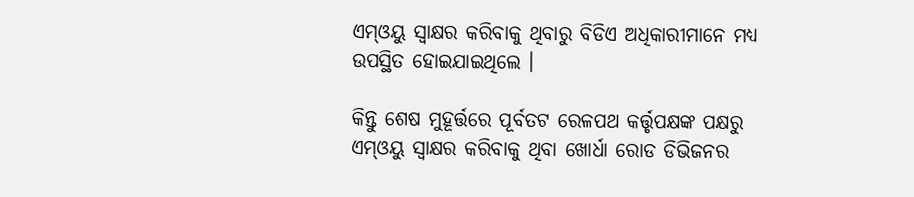ଏମ୍‌ଓୟୁ ସ୍ୱାକ୍ଷର କରିବାକୁ ଥିବାରୁ ବିଡିଏ ଅଧିକାରୀମାନେ ମଧ୍ୟ ଉପସ୍ଥିତ ହୋଇଯାଇଥିଲେ ।

କିନ୍ତୁ ଶେଷ ମୁହୂର୍ତ୍ତରେ ପୂର୍ବତଟ ରେଳପଥ କର୍ତ୍ତୃପକ୍ଷଙ୍କ ପକ୍ଷରୁ ଏମ୍‌ଓୟୁ ସ୍ୱାକ୍ଷର କରିବାକୁ ଥିବା ଖୋର୍ଧା ରୋଡ ଡିଭିଜନର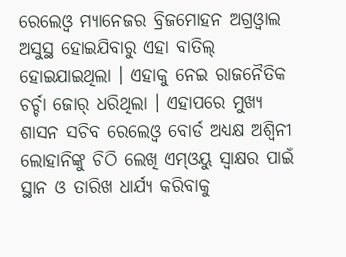ରେଲେଓ୍ଵ ମ୍ୟାନେଜର ବ୍ରିଜମୋହନ ଅଗ୍ରଓ୍ଵାଲ ଅସୁସ୍ଥ ହୋଇଯିବାରୁ ଏହା ବାତିଲ୍‌ ହୋଇଯାଇଥିଲା । ଏହାକୁ ନେଇ ରାଜନୈତିକ ଚର୍ଚ୍ଚା ଜୋର୍‌ ଧରିଥିଲା । ଏହାପରେ ମୁଖ୍ୟ ଶାସନ ସଚିବ ରେଲେଓ୍ଵ ବୋର୍ଡ ଅଧ୍ୟକ୍ଷ ଅଶ୍ୱିନୀ ଲୋହାନିଙ୍କୁ ଚିଠି ଲେଖି ଏମ୍‌ଓୟୁ ସ୍ୱାକ୍ଷର ପାଇଁ ସ୍ଥାନ ଓ ତାରିଖ ଧାର୍ଯ୍ୟ କରିବାକୁ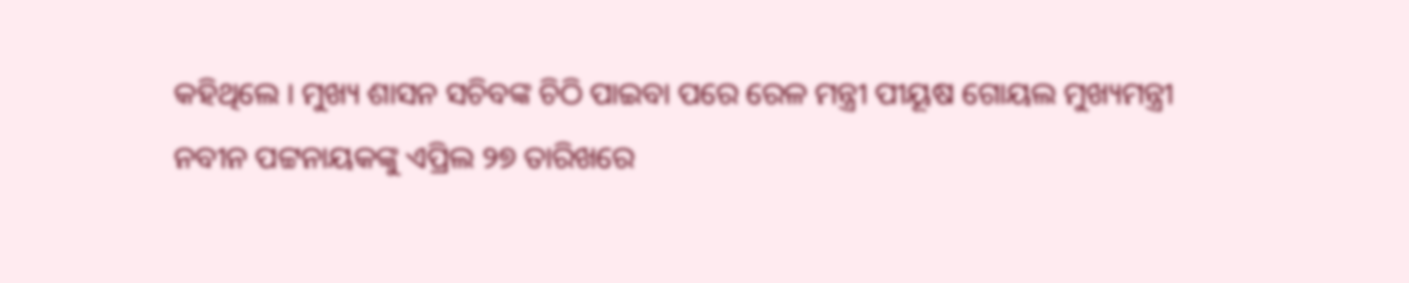କହିଥିଲେ । ମୁଖ୍ୟ ଶାସନ ସଚିବଙ୍କ ଚିଠି ପାଇବା ପରେ ରେଳ ମନ୍ତ୍ରୀ ପୀୟୂଷ ଗୋୟଲ ମୁଖ୍ୟମନ୍ତ୍ରୀ ନବୀନ ପଟ୍ଟନାୟକଙ୍କୁ ଏପ୍ରିଲ ୨୭ ତାରିଖରେ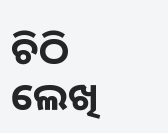ଚିଠି ଲେଖି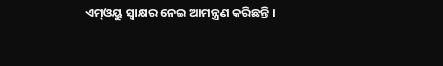ଏମ୍‌ଓୟୁ ସ୍ୱାକ୍ଷର ନେଇ ଆମନ୍ତ୍ରଣ କରିଛନ୍ତି ।